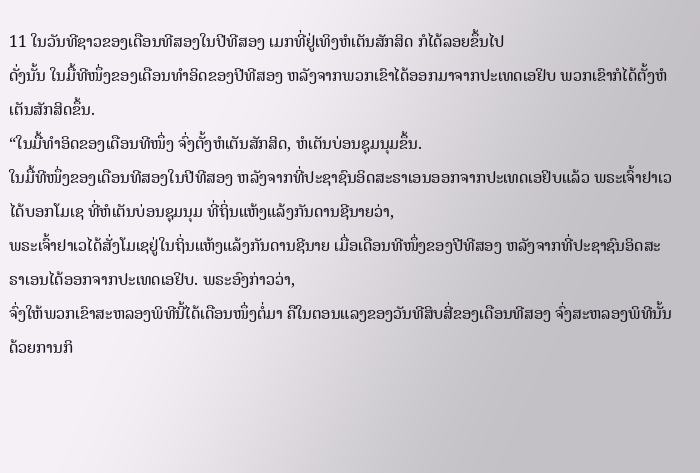11 ໃນວັນທີຊາວຂອງເດືອນທີສອງໃນປີທີສອງ ເມກທີ່ຢູ່ເທິງຫໍເຕັນສັກສິດ ກໍໄດ້ລອຍຂຶ້ນໄປ
ດັ່ງນັ້ນ ໃນມື້ທີໜຶ່ງຂອງເດືອນທຳອິດຂອງປີທີສອງ ຫລັງຈາກພວກເຂົາໄດ້ອອກມາຈາກປະເທດເອຢິບ ພວກເຂົາກໍໄດ້ຕັ້ງຫໍເຕັນສັກສິດຂຶ້ນ.
“ໃນມື້ທຳອິດຂອງເດືອນທີໜຶ່ງ ຈົ່ງຕັ້ງຫໍເຕັນສັກສິດ, ຫໍເຕັນບ່ອນຊຸມນຸມຂຶ້ນ.
ໃນມື້ທີໜຶ່ງຂອງເດືອນທີສອງໃນປີທີສອງ ຫລັງຈາກທີ່ປະຊາຊົນອິດສະຣາເອນອອກຈາກປະເທດເອຢິບແລ້ວ ພຣະເຈົ້າຢາເວໄດ້ບອກໂມເຊ ທີ່ຫໍເຕັນບ່ອນຊຸມນຸມ ທີ່ຖິ່ນແຫ້ງແລ້ງກັນດານຊີນາຍວ່າ,
ພຣະເຈົ້າຢາເວໄດ້ສັ່ງໂມເຊຢູ່ໃນຖິ່ນແຫ້ງແລ້ງກັນດານຊີນາຍ ເມື່ອເດືອນທີໜຶ່ງຂອງປີທີສອງ ຫລັງຈາກທີ່ປະຊາຊົນອິດສະຣາເອນໄດ້ອອກຈາກປະເທດເອຢິບ. ພຣະອົງກ່າວວ່າ,
ຈົ່ງໃຫ້ພວກເຂົາສະຫລອງພິທີນີ້ໄດ້ເດືອນໜຶ່ງຕໍ່ມາ ຄືໃນຕອນແລງຂອງວັນທີສິບສີ່ຂອງເດືອນທີສອງ ຈົ່ງສະຫລອງພິທີນັ້ນດ້ວຍການກິ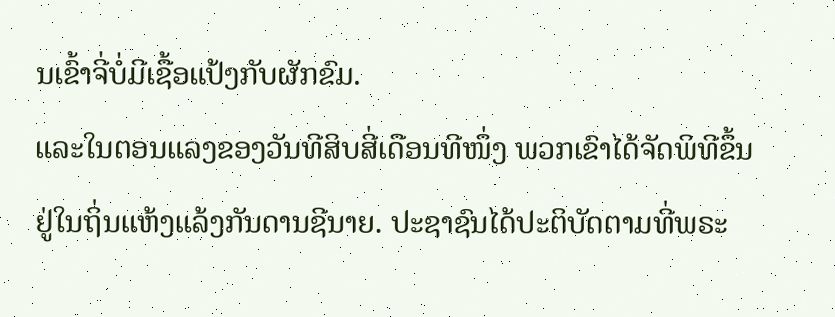ນເຂົ້າຈີ່ບໍ່ມີເຊື້ອແປ້ງກັບຜັກຂົມ.
ແລະໃນຕອນແລງຂອງວັນທີສິບສີ່ເດືອນທີໜຶ່ງ ພວກເຂົາໄດ້ຈັດພິທີຂຶ້ນຢູ່ໃນຖິ່ນແຫ້ງແລ້ງກັນດານຊີນາຍ. ປະຊາຊົນໄດ້ປະຕິບັດຕາມທີ່ພຣະ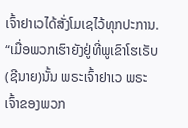ເຈົ້າຢາເວໄດ້ສັ່ງໂມເຊໄວ້ທຸກປະການ.
“ເມື່ອພວກເຮົາຍັງຢູ່ທີ່ພູເຂົາໂຮເຣັບ(ຊີນາຍ)ນັ້ນ ພຣະເຈົ້າຢາເວ ພຣະເຈົ້າຂອງພວກ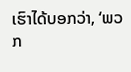ເຮົາໄດ້ບອກວ່າ, ‘ພວກ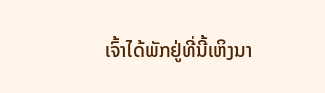ເຈົ້າໄດ້ພັກຢູ່ທີ່ນີ້ເຫິງນາ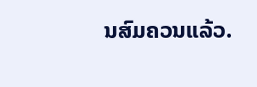ນສົມຄວນແລ້ວ.